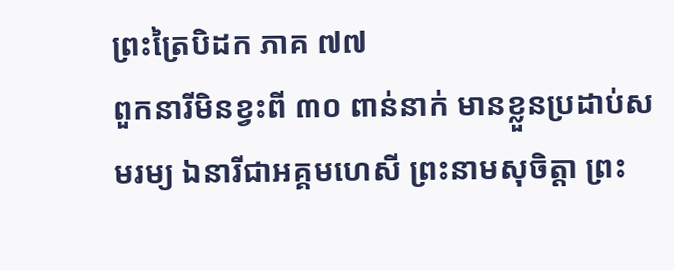ព្រះត្រៃបិដក ភាគ ៧៧
ពួកនារីមិនខ្វះពី ៣០ ពាន់នាក់ មានខ្លួនប្រដាប់សមរម្យ ឯនារីជាអគ្គមហេសី ព្រះនាមសុចិត្តា ព្រះ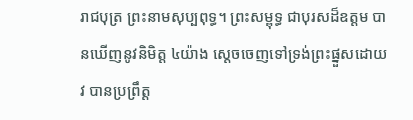រាជបុត្រ ព្រះនាមសុប្បពុទ្ធ។ ព្រះសម្ពុទ្ធ ជាបុរសដ៏ឧត្តម បានឃើញនូវនិមិត្ត ៤យ៉ាង ស្តេចចេញទៅទ្រង់ព្រះផ្នួសដោយវ បានប្រព្រឹត្ត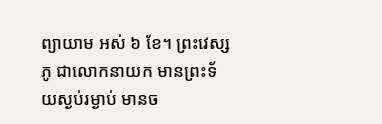ព្យាយាម អស់ ៦ ខែ។ ព្រះវេស្សភូ ជាលោកនាយក មានព្រះទ័យស្ងប់រម្ងាប់ មានច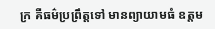ក្រ គឺធម៌ប្រព្រឹត្តទៅ មានព្យាយាមធំ ឧត្តម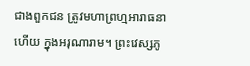ជាងពួកជន ត្រូវមហាព្រហ្មអារាធនាហើយ ក្នុងអរុណារាម។ ព្រះវេស្សភូ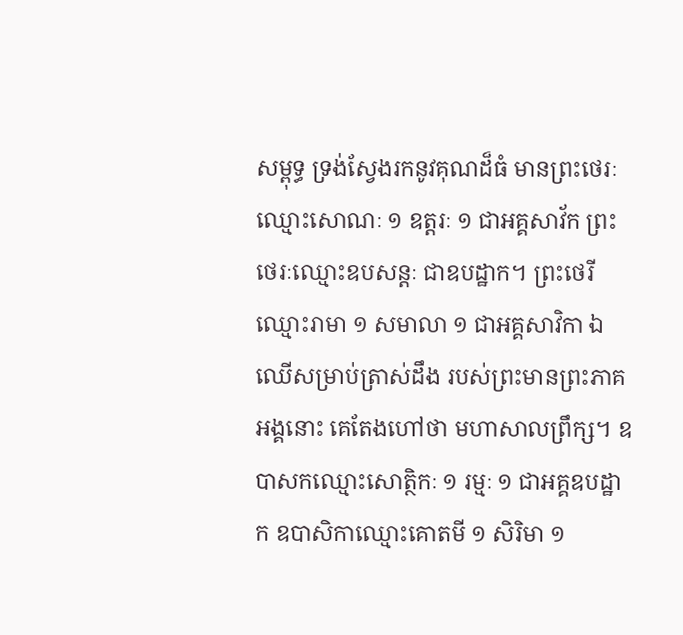សម្ពុទ្ធ ទ្រង់ស្វែងរកនូវគុណដ៏ធំ មានព្រះថេរៈឈ្មោះសោណៈ ១ ឧត្តរៈ ១ ជាអគ្គសាវ័ក ព្រះថេរៈឈ្មោះឧបសន្តៈ ជាឧបដ្ឋាក។ ព្រះថេរីឈ្មោះរាមា ១ សមាលា ១ ជាអគ្គសាវិកា ឯឈើសម្រាប់ត្រាស់ដឹង របស់ព្រះមានព្រះភាគអង្គនោះ គេតែងហៅថា មហាសាលព្រឹក្ស។ ឧបាសកឈ្មោះសោត្ថិកៈ ១ រម្មៈ ១ ជាអគ្គឧបដ្ឋាក ឧបាសិកាឈ្មោះគោតមី ១ សិរិមា ១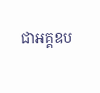ជាអគ្គឧប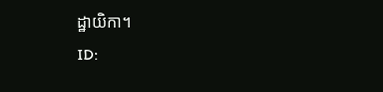ដ្ឋាយិកា។
ID: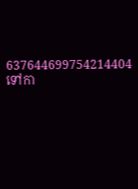637644699754214404
ទៅកា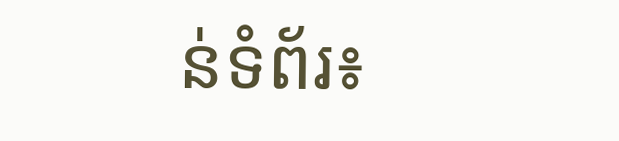ន់ទំព័រ៖